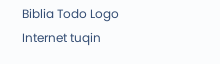Biblia Todo Logo
Internet tuqin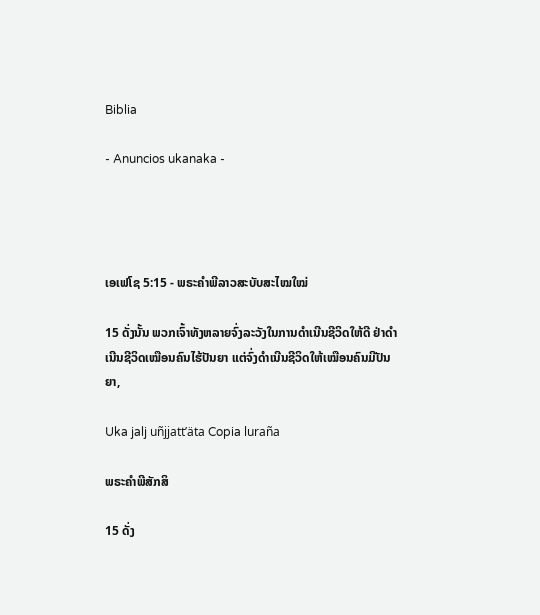Biblia

- Anuncios ukanaka -




ເອເຟໂຊ 5:15 - ພຣະຄຳພີລາວສະບັບສະໄໝໃໝ່

15 ດັ່ງນັ້ນ ພວກເຈົ້າທັງຫລາຍຈົ່ງລະວັງໃນການດຳເນີນຊີວິດໃຫ້ດີ ຢ່າດຳເນີນຊີວິດເໝືອນຄົນໄຮ້ປັນຍາ ແຕ່ຈົ່ງດຳເນີນຊີວິດໃຫ້ເໝືອນຄົນມີປັນຍາ,

Uka jalj uñjjattʼäta Copia luraña

ພຣະຄຳພີສັກສິ

15 ດັ່ງ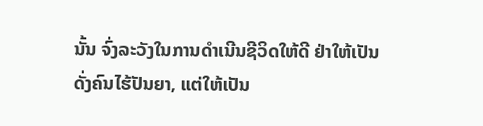ນັ້ນ ຈົ່ງລະວັງໃນການດຳເນີນຊີວິດໃຫ້ດີ ຢ່າໃຫ້ເປັນດັ່ງຄົນໄຮ້ປັນຍາ, ແຕ່ໃຫ້ເປັນ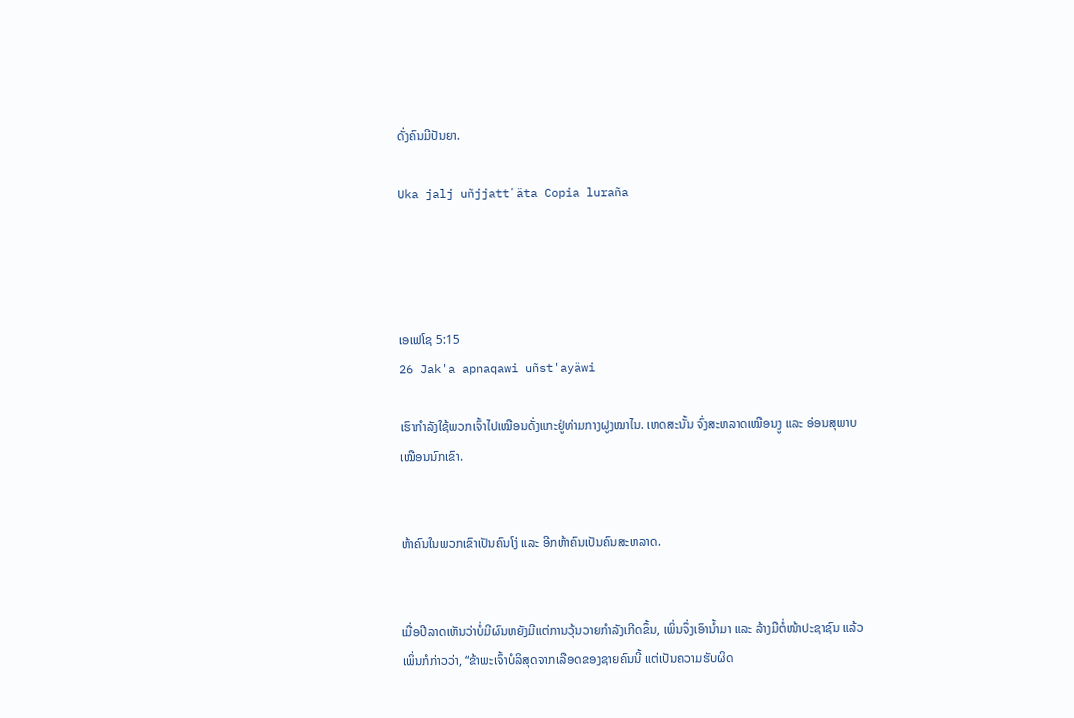ດັ່ງຄົນມີປັນຍາ.

Uka jalj uñjjattʼäta Copia luraña




ເອເຟໂຊ 5:15
26 Jak'a apnaqawi uñst'ayäwi

ເຮົາກຳລັງໃຊ້ພວກເຈົ້າໄປເໝືອນດັ່ງແກະຢູ່ທ່າມກາງຝູງໝາໄນ. ເຫດສະນັ້ນ ຈົ່ງສະຫລາດເໝືອນງູ ແລະ ອ່ອນສຸພາບເໝືອນນົກເຂົາ.


ຫ້າຄົນໃນພວກເຂົາເປັນຄົນໂງ່ ແລະ ອີກຫ້າຄົນເປັນຄົນສະຫລາດ.


ເມື່ອປີລາດເຫັນວ່າບໍ່ມີຜົນຫຍັງມີແຕ່ການວຸ້ນວາຍກຳລັງເກີດຂຶ້ນ, ເພິ່ນຈຶ່ງເອົານ້ຳມາ ແລະ ລ້າງມືຕໍ່ໜ້າປະຊາຊົນ ແລ້ວເພິ່ນກໍກ່າວວ່າ, “ຂ້າພະເຈົ້າບໍລິສຸດຈາກເລືອດຂອງຊາຍຄົນນີ້ ແຕ່ເປັນຄວາມຮັບຜິດ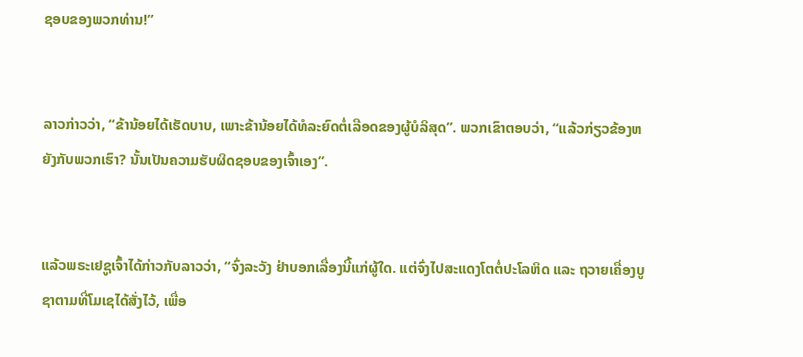ຊອບຂອງພວກທ່ານ!”


ລາວກ່າວວ່າ, “ຂ້ານ້ອຍໄດ້ເຮັດບາບ, ເພາະຂ້ານ້ອຍໄດ້ທໍລະຍົດຕໍ່ເລືອດຂອງຜູ້ບໍລິສຸດ”. ພວກເຂົາຕອບວ່າ, “ແລ້ວກ່ຽວຂ້ອງຫຍັງກັບພວກເຮົາ? ນັ້ນເປັນຄວາມຮັບຜິດຊອບຂອງເຈົ້າເອງ”.


ແລ້ວພຣະເຢຊູເຈົ້າໄດ້ກ່າວກັບລາວວ່າ, “ຈົ່ງລະວັງ ຢ່າບອກເລື່ອງນີ້ແກ່ຜູ້ໃດ. ແຕ່ຈົ່ງໄປສະແດງໂຕຕໍ່ປະໂລຫິດ ແລະ ຖວາຍເຄື່ອງບູຊາຕາມທີ່ໂມເຊໄດ້ສັ່ງໄວ້, ເພື່ອ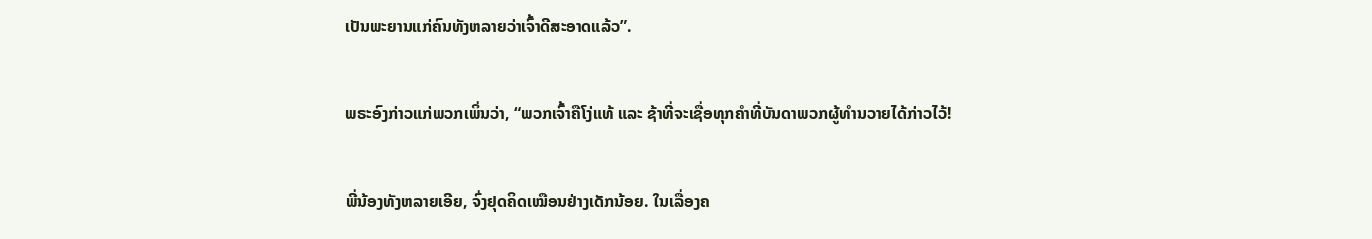ເປັນພະຍານແກ່ຄົນທັງຫລາຍວ່າເຈົ້າດີສະອາດແລ້ວ”.


ພຣະອົງກ່າວແກ່ພວກເພິ່ນວ່າ, “ພວກເຈົ້າຄືໂງ່ແທ້ ແລະ ຊ້າທີ່ຈະເຊື່ອທຸກຄຳທີ່ບັນດາພວກຜູ້ທຳນວາຍໄດ້ກ່າວໄວ້!


ພີ່ນ້ອງທັງຫລາຍເອີຍ, ຈົ່ງຢຸດຄິດເໝືອນຢ່າງເດັກນ້ອຍ. ໃນເລື່ອງຄ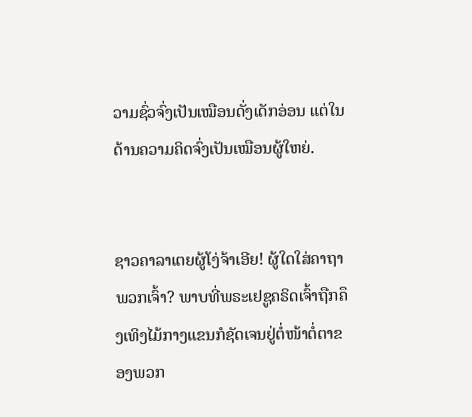ວາມຊົ່ວຈົ່ງເປັນເໝືອນດັ່ງເດັກອ່ອນ ແຕ່ໃນດ້ານຄວາມຄິດຈົ່ງເປັນເໝືອນຜູ້ໃຫຍ່.


ຊາວຄາລາເຕຍຜູ້ໂງ່ຈ້າເອີຍ! ຜູ້ໃດໃສ່ຄາຖາພວກເຈົ້າ? ພາບທີ່ພຣະເຢຊູຄຣິດເຈົ້າຖືກຄຶງເທິງໄມ້ກາງແຂນກໍຊັດເຈນຢູ່ຕໍ່ໜ້າຕໍ່ຕາຂອງພວກ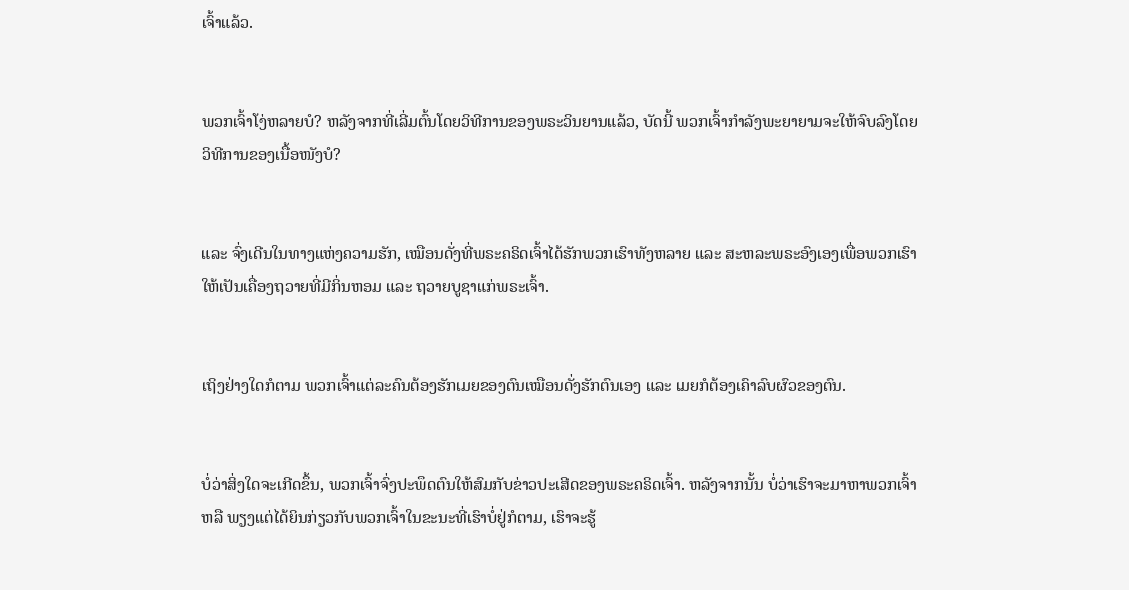ເຈົ້າແລ້ວ.


ພວກເຈົ້າໂງ່ຫລາຍບໍ? ຫລັງຈາກທີ່ເລີ່ມຕົ້ນໂດຍວິທີການຂອງພຣະວິນຍານແລ້ວ, ບັດນີ້ ພວກເຈົ້າກຳລັງພະຍາຍາມຈະໃຫ້ຈົບລົງໂດຍວິທີການຂອງເນື້ອໜັງບໍ?


ແລະ ຈົ່ງເດີນໃນທາງແຫ່ງຄວາມຮັກ, ເໝືອນດັ່ງທີ່ພຣະຄຣິດເຈົ້າໄດ້ຮັກພວກເຮົາທັງຫລາຍ ແລະ ສະຫລະພຣະອົງເອງເພື່ອພວກເຮົາໃຫ້ເປັນເຄື່ອງຖວາຍທີ່ມີກິ່ນຫອມ ແລະ ຖວາຍບູຊາແກ່ພຣະເຈົ້າ.


ເຖິງຢ່າງໃດກໍຕາມ ພວກເຈົ້າແຕ່ລະຄົນຕ້ອງຮັກເມຍຂອງຕົນເໝືອນດັ່ງຮັກຕົນເອງ ແລະ ເມຍກໍຕ້ອງເຄົາລົບຜົວຂອງຕົນ.


ບໍ່ວ່າສິ່ງໃດຈະເກີດຂຶ້ນ, ພວກເຈົ້າຈົ່ງປະພຶດຕົນໃຫ້ສົມກັບຂ່າວປະເສີດຂອງພຣະຄຣິດເຈົ້າ. ຫລັງຈາກນັ້ນ ບໍ່ວ່າເຮົາຈະມາຫາພວກເຈົ້າ ຫລື ພຽງແຕ່ໄດ້ຍິນກ່ຽວກັບພວກເຈົ້າໃນຂະນະທີ່ເຮົາບໍ່ຢູ່ກໍຕາມ, ເຮົາຈະຮູ້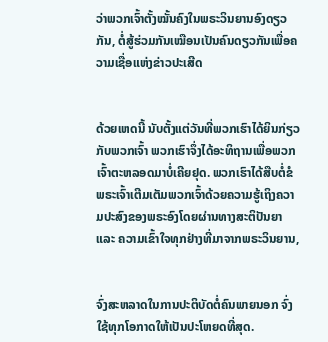ວ່າພວກເຈົ້າຕັ້ງໝັ້ນຄົງໃນພຣະວິນຍານອົງດຽວກັນ, ຕໍ່ສູ້ຮ່ວມກັນເໝືອນເປັນຄົນດຽວກັນເພື່ອຄວາມເຊື່ອແຫ່ງຂ່າວປະເສີດ


ດ້ວຍເຫດນີ້ ນັບຕັ້ງແຕ່ວັນທີ່ພວກເຮົາໄດ້ຍິນກ່ຽວກັບພວກເຈົ້າ ພວກເຮົາຈຶ່ງໄດ້ອະທິຖານເພື່ອພວກເຈົ້າຕະຫລອດມາບໍ່ເຄີຍຢຸດ. ພວກເຮົາໄດ້ສືບຕໍ່ຂໍພຣະເຈົ້າເຕີມເຕັມພວກເຈົ້າດ້ວຍຄວາມຮູ້ເຖິງຄວາມປະສົງຂອງພຣະອົງໂດຍຜ່ານທາງສະຕິປັນຍາ ແລະ ຄວາມເຂົ້າໃຈທຸກຢ່າງທີ່ມາຈາກພຣະວິນຍານ,


ຈົ່ງສະຫລາດໃນການປະຕິບັດຕໍ່ຄົນພາຍນອກ ຈົ່ງໃຊ້ທຸກໂອກາດໃຫ້ເປັນປະໂຫຍດທີ່ສຸດ.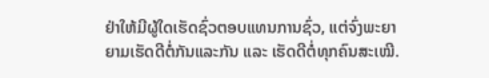ຢ່າໃຫ້ມີຜູ້ໃດເຮັດຊົ່ວຕອບແທນການຊົ່ວ, ແຕ່ຈົ່ງພະຍາຍາມເຮັດດີຕໍ່ກັນແລະກັນ ແລະ ເຮັດດີຕໍ່ທຸກຄົນສະເໝີ.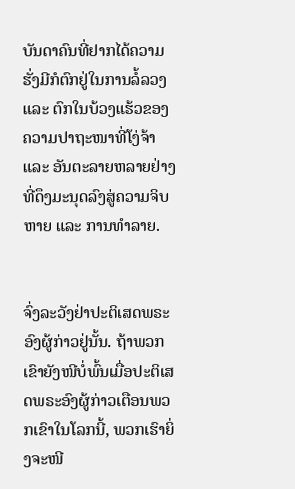ບັນດາຄົນທີ່ຢາກໄດ້ຄວາມຮັ່ງມີກໍຕົກຢູ່ໃນການລໍ້ລວງ ແລະ ຕົກໃນບ້ວງແຮ້ວຂອງຄວາມປາຖະໜາທີ່ໂງ່ຈ້າ ແລະ ອັນຕະລາຍຫລາຍຢ່າງທີ່ດຶງມະນຸດລົງສູ່ຄວາມຈິບຫາຍ ແລະ ການທຳລາຍ.


ຈົ່ງລະວັງຢ່າປະຕິເສດພຣະອົງຜູ້ກ່າວຢູ່ນັ້ນ. ຖ້າພວກເຂົາຍັງໜີບໍ່ພົ້ນເມື່ອປະຕິເສດພຣະອົງຜູ້ກ່າວເຕືອນພວກເຂົາໃນໂລກນີ້, ພວກເຮົາຍິ່ງຈະໜີ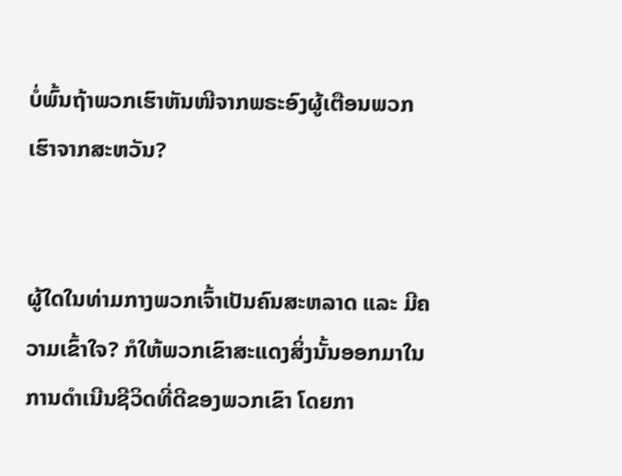ບໍ່ພົ້ນຖ້າພວກເຮົາຫັນໜີຈາກພຣະອົງຜູ້ເຕືອນພວກເຮົາຈາກສະຫວັນ?


ຜູ້ໃດໃນທ່າມກາງພວກເຈົ້າເປັນຄົນສະຫລາດ ແລະ ມີຄວາມເຂົ້າໃຈ? ກໍໃຫ້ພວກເຂົາສະແດງສິ່ງນັ້ນອອກມາໃນການດຳເນີນຊີວິດທີ່ດີຂອງພວກເຂົາ ໂດຍກາ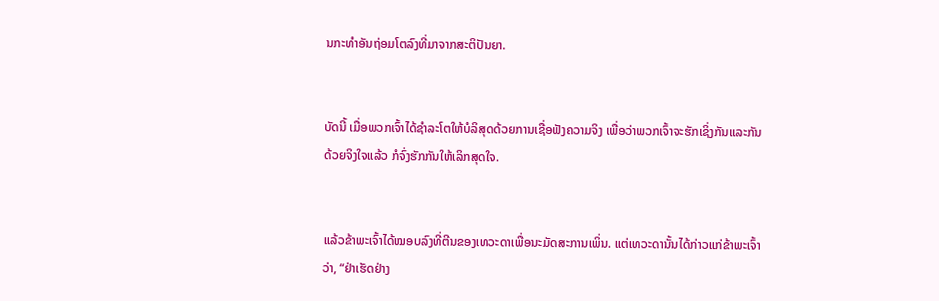ນກະທຳອັນຖ່ອມໂຕລົງທີ່ມາຈາກສະຕິປັນຍາ.


ບັດນີ້ ເມື່ອພວກເຈົ້າໄດ້ຊຳລະໂຕໃຫ້ບໍລິສຸດດ້ວຍການເຊື່ອຟັງຄວາມຈິງ ເພື່ອວ່າພວກເຈົ້າຈະຮັກເຊິ່ງກັນແລະກັນດ້ວຍຈິງໃຈແລ້ວ ກໍຈົ່ງຮັກກັນໃຫ້ເລິກສຸດໃຈ.


ແລ້ວຂ້າພະເຈົ້າໄດ້ໝອບລົງທີ່ຕີນຂອງເທວະດາເພື່ອນະມັດສະການເພິ່ນ. ແຕ່ເທວະດານັ້ນໄດ້ກ່າວແກ່ຂ້າພະເຈົ້າວ່າ, “ຢ່າເຮັດຢ່າງ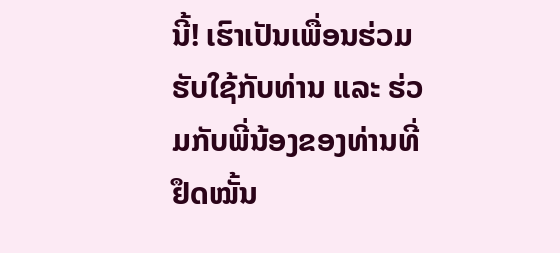ນີ້! ເຮົາເປັນເພື່ອນຮ່ວມຮັບໃຊ້ກັບທ່ານ ແລະ ຮ່ວມກັບພີ່ນ້ອງຂອງທ່ານທີ່ຢຶດໝັ້ນ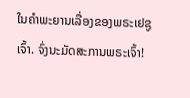ໃນຄຳພະຍານເລື່ອງຂອງພຣະເຢຊູເຈົ້າ. ຈົ່ງນະມັດສະການພຣະເຈົ້າ!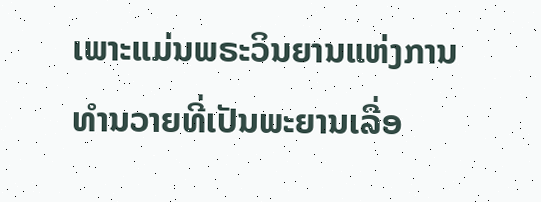ເພາະແມ່ນພຣະວິນຍານແຫ່ງການທຳນວາຍທີ່ເປັນພະຍານເລື່ອ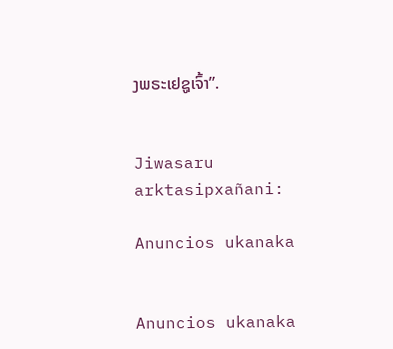ງພຣະເຢຊູເຈົ້າ”.


Jiwasaru arktasipxañani:

Anuncios ukanaka


Anuncios ukanaka